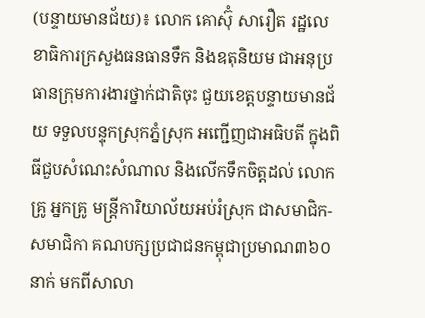(បន្ទាយមានជ័យ)៖ លោក គោស៊ុំ សារឿត រដ្ឋលេខាធិការក្រសួងធនធានទឹក និងឧតុនិយម ជាអនុប្រធានក្រុមការងារថ្នាក់ជាតិចុះ ជួយខេត្តបន្ទាយមានជ័យ ទទួលបន្ទុកស្រុកភ្នំស្រុក អញ្ជើញជាអធិបតី ក្នុងពិធីជួបសំណេះសំណាល និងលើកទឹកចិត្តដល់ លោកគ្រូ អ្នកគ្រូ មន្ត្រីការិយាល័យអប់រំស្រុក ជាសមាជិក-សមាជិកា គណបក្សប្រជាជនកម្ពុជាប្រមាណ៣៦០នាក់ មកពីសាលា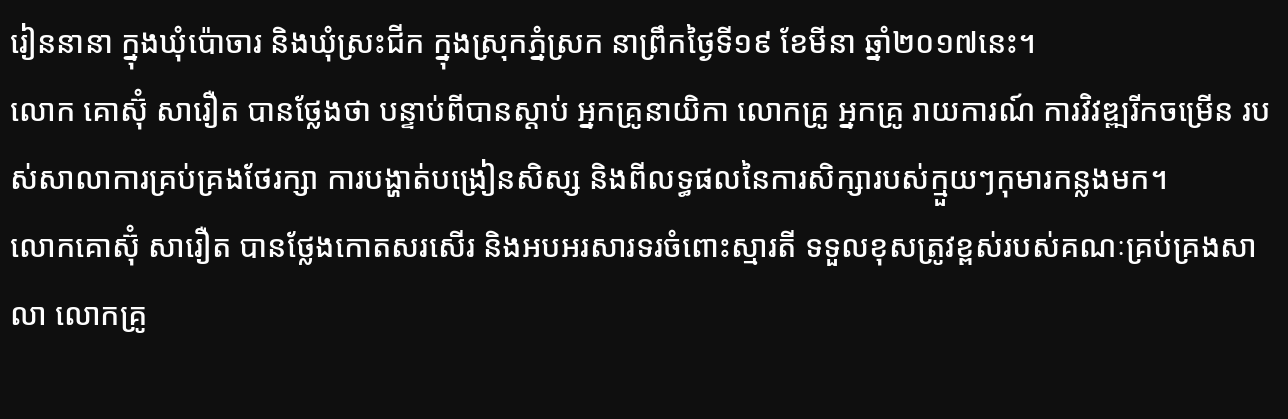រៀននានា ក្នុងឃុំប៉ោចារ និងឃុំស្រះជីក ក្នុងស្រុកភ្នំស្រក នាព្រឹកថ្ងៃទី១៩ ខែមីនា ឆ្នាំ២០១៧នេះ។
លោក គោស៊ុំ សារឿត បានថ្លែងថា បន្ទាប់ពីបានស្តាប់ អ្នកគ្រូនាយិកា លោកគ្រូ អ្នកគ្រូ រាយការណ៍ ការវិវឌ្ឍរីកចម្រើន របស់សាលាការគ្រប់គ្រងថែរក្សា ការបង្ហាត់បង្រៀនសិស្ស និងពីលទ្ធផលនៃការសិក្សារបស់ក្មួយៗកុមារកន្លងមក។
លោកគោស៊ុំ សារឿត បានថ្លែងកោតសរសើរ និងអបអរសារទរចំពោះស្មារតី ទទួលខុសត្រូវខ្ពស់របស់គណៈគ្រប់គ្រងសាលា លោកគ្រូ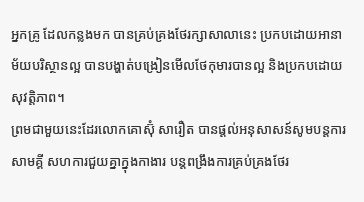អ្នកគ្រូ ដែលកន្លងមក បានគ្រប់គ្រងថែរក្សាសាលានេះ ប្រកបដោយអានាម័យបរិស្ថានល្អ បានបង្ហាត់បង្រៀនមើលថែកុមារបានល្អ និងប្រកបដោយសុវត្តិភាព។
ព្រមជាមួយនេះដែរលោកគោស៊ុំ សារឿត បានផ្តល់អនុសាសន៍សូមបន្តការសាមគ្គី សហការជួយគ្នាក្នុងកាងារ បន្តពង្រឹងការគ្រប់គ្រងថែរ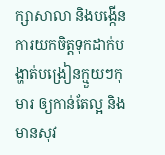ក្សាសាលា និងបង្កើនការយកចិត្តទុកដាក់បង្ហាត់បង្រៀនក្មួយៗកុមារ ឲ្យកាន់តែល្អ និងមានសុវ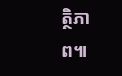ត្ថិភាព៕